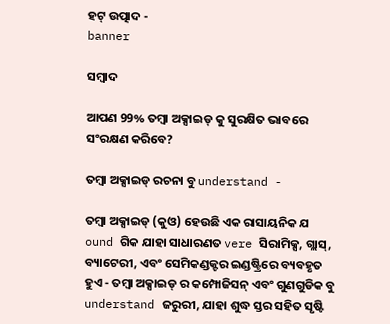ହଟ୍ ଉତ୍ପାଦ -
banner

ସମ୍ବାଦ

ଆପଣ 99% ତମ୍ବା ଅକ୍ସାଇଡ୍ କୁ ସୁରକ୍ଷିତ ଭାବରେ ସଂରକ୍ଷଣ କରିବେ?

ତମ୍ବା ଅକ୍ସାଇଡ୍ ରଚନା ବୁ understand -

ତମ୍ବା ଅକ୍ସାଇଡ୍ (କୁଓ) ହେଉଛି ଏକ ରାସାୟନିକ ଯ ound ଗିକ ଯାହା ସାଧାରଣତ vere ସିରାମିକ୍ସ, ଗ୍ଲାସ୍, ବ୍ୟାଟେରୀ, ଏବଂ ସେମିକଣ୍ଡକ୍ଟର ଇଣ୍ଡଷ୍ଟ୍ରିରେ ବ୍ୟବହୃତ ହୁଏ - ତମ୍ବା ଅକ୍ସାଇଡ୍ ର କମ୍ପୋଜିସନ୍ ଏବଂ ଗୁଣଗୁଡିକ ବୁ understand ଜରୁରୀ, ଯାହା ଶୁଦ୍ଧ ସ୍ତର ସହିତ ସୃଷ୍ଟି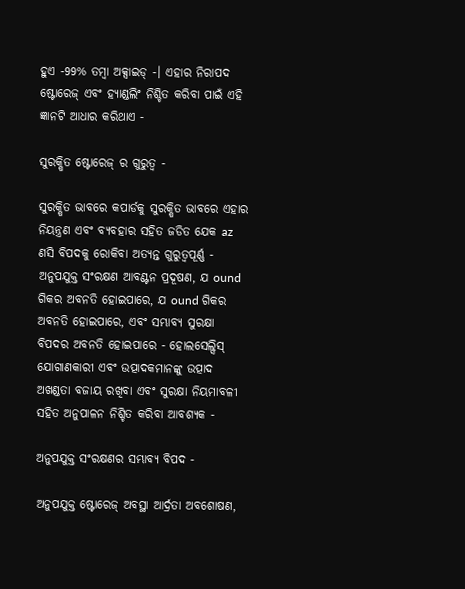ହୁଏ -99% ତମ୍ବା ଅକ୍ସାଇଡ୍ -। ଏହାର ନିରାପଦ ଷ୍ଟୋରେଜ୍ ଏବଂ ହ୍ୟାଣ୍ଡଲିଂ ନିଶ୍ଚିତ କରିବା ପାଇଁ ଏହି ଜ୍ଞାନଟି ଆଧାର କରିଥାଏ -

ସୁରକ୍ଷିତ ଷ୍ଟୋରେଜ୍ ର ଗୁରୁତ୍ୱ -

ସୁରକ୍ଷିତ ଭାବରେ କପାର୍ଡକୁ ସୁରକ୍ଷିତ ଭାବରେ ଏହାର ନିୟନ୍ତ୍ରଣ ଏବଂ ବ୍ୟବହାର ସହିତ ଜଡିତ ଯେକ az ଣସି ବିପଦକୁ ରୋକିବା ଅତ୍ୟନ୍ତ ଗୁରୁତ୍ୱପୂର୍ଣ୍ଣ - ଅନୁପଯୁକ୍ତ ସଂରକ୍ଷଣ ଆବଣ୍ଟନ ପ୍ରଦୂଷଣ, ଯ ound ଗିକର ଅବନତି ହୋଇପାରେ, ଯ ound ଗିକର ଅବନତି ହୋଇପାରେ, ଏବଂ ସମ୍ଭାବ୍ୟ ସୁରକ୍ଷା ବିପଦର ଅବନତି ହୋଇପାରେ - ହୋଲସେଲ୍ସିସ୍ ଯୋଗାଣକାରୀ ଏବଂ ଉତ୍ପାଦକମାନଙ୍କୁ ଉତ୍ପାଦ ଅଖଣ୍ଡତା ବଜାୟ ରଖିବା ଏବଂ ସୁରକ୍ଷା ନିୟମାବଳୀ ସହିତ ଅନୁପାଳନ ନିଶ୍ଚିତ କରିବା ଆବଶ୍ୟକ -

ଅନୁପଯୁକ୍ତ ସଂରକ୍ଷଣର ସମ୍ଭାବ୍ୟ ବିପଦ -

ଅନୁପଯୁକ୍ତ ଷ୍ଟୋରେଜ୍ ଅବସ୍ଥା ଆର୍ଦ୍ରତା ଅବଶୋଷଣ,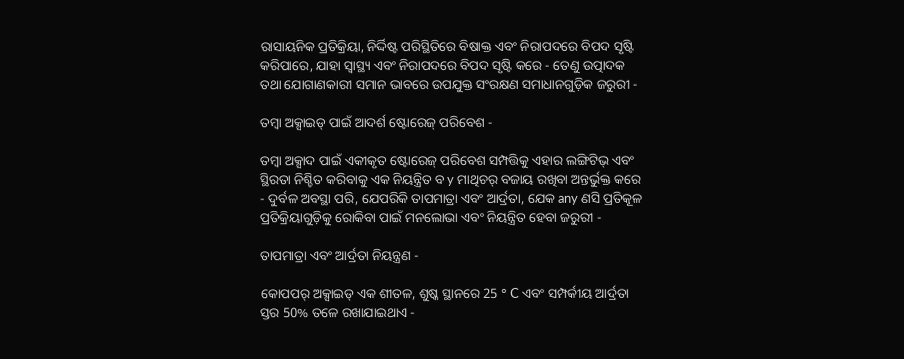ରାସାୟନିକ ପ୍ରତିକ୍ରିୟା, ନିର୍ଦ୍ଦିଷ୍ଟ ପରିସ୍ଥିତିରେ ବିଷାକ୍ତ ଏବଂ ନିରାପଦରେ ବିପଦ ସୃଷ୍ଟି କରିପାରେ, ଯାହା ସ୍ୱାସ୍ଥ୍ୟ ଏବଂ ନିରାପଦରେ ବିପଦ ସୃଷ୍ଟି କରେ - ତେଣୁ ଉତ୍ପାଦକ ତଥା ଯୋଗାଣକାରୀ ସମାନ ଭାବରେ ଉପଯୁକ୍ତ ସଂରକ୍ଷଣ ସମାଧାନଗୁଡ଼ିକ ଜରୁରୀ -

ତମ୍ବା ଅକ୍ସାଇଡ୍ ପାଇଁ ଆଦର୍ଶ ଷ୍ଟୋରେଜ୍ ପରିବେଶ -

ତମ୍ବା ଅକ୍ସାଦ ପାଇଁ ଏକୀକୃତ ଷ୍ଟୋରେଜ୍ ପରିବେଶ ସମ୍ପତ୍ତିକୁ ଏହାର ଲଙ୍ଗିଟିଭ୍ ଏବଂ ସ୍ଥିରତା ନିଶ୍ଚିତ କରିବାକୁ ଏକ ନିୟନ୍ତ୍ରିତ ବ y ମାଥିଚର୍ ବଜାୟ ରଖିବା ଅନ୍ତର୍ଭୁକ୍ତ କରେ - ଦୁର୍ବଳ ଅବସ୍ଥା ପରି, ଯେପରିକି ତାପମାତ୍ରା ଏବଂ ଆର୍ଦ୍ରତା, ଯେକ any ଣସି ପ୍ରତିକୂଳ ପ୍ରତିକ୍ରିୟାଗୁଡ଼ିକୁ ରୋକିବା ପାଇଁ ମନଲୋଭା ଏବଂ ନିୟନ୍ତ୍ରିତ ହେବା ଜରୁରୀ -

ତାପମାତ୍ରା ଏବଂ ଆର୍ଦ୍ରତା ନିୟନ୍ତ୍ରଣ -

କୋପପର୍ ଅକ୍ସାଇଡ୍ ଏକ ଶୀତଳ, ଶୁଷ୍କ ସ୍ଥାନରେ 25 ° C ଏବଂ ସମ୍ପର୍କୀୟ ଆର୍ଦ୍ରତା ସ୍ତର 50% ତଳେ ରଖାଯାଇଥାଏ -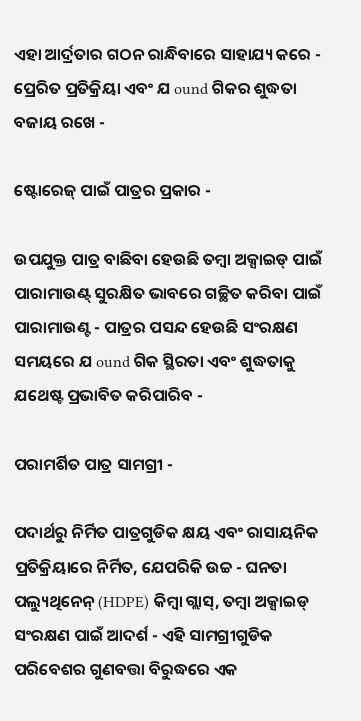ଏହା ଆର୍ଦ୍ରତାର ଗଠନ ରାନ୍ଧିବାରେ ସାହାଯ୍ୟ କରେ - ପ୍ରେରିତ ପ୍ରତିକ୍ରିୟା ଏବଂ ଯ ound ଗିକର ଶୁଦ୍ଧତା ବଜାୟ ରଖେ -

ଷ୍ଟୋରେଜ୍ ପାଇଁ ପାତ୍ରର ପ୍ରକାର -

ଉପଯୁକ୍ତ ପାତ୍ର ବାଛିବା ହେଉଛି ତମ୍ବା ଅକ୍ସାଇଡ୍ ପାଇଁ ପାରାମାଉଣ୍ଟ୍ ସୁରକ୍ଷିତ ଭାବରେ ଗଚ୍ଛିତ କରିବା ପାଇଁ ପାରାମାଉଣ୍ଟ - ପାତ୍ରର ପସନ୍ଦ ହେଉଛି ସଂରକ୍ଷଣ ସମୟରେ ଯ ound ଗିକ ସ୍ଥିରତା ଏବଂ ଶୁଦ୍ଧତାକୁ ଯଥେଷ୍ଟ ପ୍ରଭାବିତ କରିପାରିବ -

ପରାମର୍ଶିତ ପାତ୍ର ସାମଗ୍ରୀ -

ପଦାର୍ଥରୁ ନିର୍ମିତ ପାତ୍ରଗୁଡିକ କ୍ଷୟ ଏବଂ ରାସାୟନିକ ପ୍ରତିକ୍ରିୟାରେ ନିର୍ମିତ, ଯେପରିକି ଉଚ୍ଚ - ଘନତା ପଲ୍ୟୁଥିନେନ୍ (HDPE) କିମ୍ବା ଗ୍ଲାସ୍, ତମ୍ବା ଅକ୍ସାଇଡ୍ ସଂରକ୍ଷଣ ପାଇଁ ଆଦର୍ଶ - ଏହି ସାମଗ୍ରୀଗୁଡିକ ପରିବେଶର ଗୁଣବତ୍ତା ବିରୁଦ୍ଧରେ ଏକ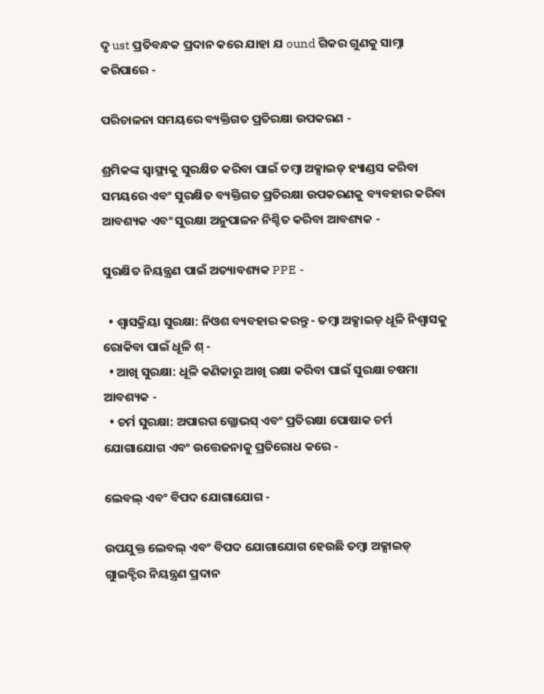ଦୃ ust ପ୍ରତିବନ୍ଧକ ପ୍ରଦାନ କରେ ଯାହା ଯ ound ଗିକର ଗୁଣକୁ ସାମ୍ନା କରିପାରେ -

ପରିଚାଳନା ସମୟରେ ବ୍ୟକ୍ତିଗତ ପ୍ରତିରକ୍ଷା ଉପକରଣ -

ଶ୍ରମିକଙ୍କ ସ୍ୱାସ୍ଥ୍ୟକୁ ସୁରକ୍ଷିତ କରିବା ପାଇଁ ତମ୍ବା ଅକ୍ସାଇଡ୍ ହ୍ୟାଣ୍ଡସ କରିବା ସମୟରେ ଏବଂ ସୁରକ୍ଷିତ ବ୍ୟକ୍ତିଗତ ପ୍ରତିରକ୍ଷା ଉପକରଣକୁ ବ୍ୟବହାର କରିବା ଆବଶ୍ୟକ ଏବଂ ସୁରକ୍ଷା ଅନୁପାଳନ ନିଶ୍ଚିତ କରିବା ଆବଶ୍ୟକ -

ସୁରକ୍ଷିତ ନିୟନ୍ତ୍ରଣ ପାଇଁ ଅତ୍ୟାବଶ୍ୟକ PPE -

  • ଶ୍ୱାସକ୍ରିୟା ସୁରକ୍ଷା: ନିଓଶ ବ୍ୟବହାର କରନ୍ତୁ - ତମ୍ବା ଅକ୍ସାଇଡ୍ ଧୂଳି ନିଶ୍ୱାସକୁ ରୋକିବା ପାଇଁ ଧୂଳି ଶ୍ -
  • ଆଖି ସୁରକ୍ଷା: ଧୂଳି କଣିକାରୁ ଆଖି ରକ୍ଷା କରିବା ପାଇଁ ସୁରକ୍ଷା ଚଷମା ଆବଶ୍ୟକ -
  • ଚର୍ମ ସୁରକ୍ଷା: ଅପାରଗ ଗ୍ଲୋଭସ୍ ଏବଂ ପ୍ରତିରକ୍ଷା ପୋଷାକ ଚର୍ମ ଯୋଗାଯୋଗ ଏବଂ ଉତ୍ତେଜନାକୁ ପ୍ରତିରୋଧ କରେ -

ଲେବଲ୍ ଏବଂ ବିପଦ ଯୋଗାଯୋଗ -

ଉପଯୁକ୍ତ ଲେବଲ୍ ଏବଂ ବିପଦ ଯୋଗାଯୋଗ ହେଉଛି ତମ୍ବା ଅକ୍ସାଇଡ୍ ଗୁାଇବ୍ଟିର ନିୟନ୍ତ୍ରଣ ପ୍ରଦାନ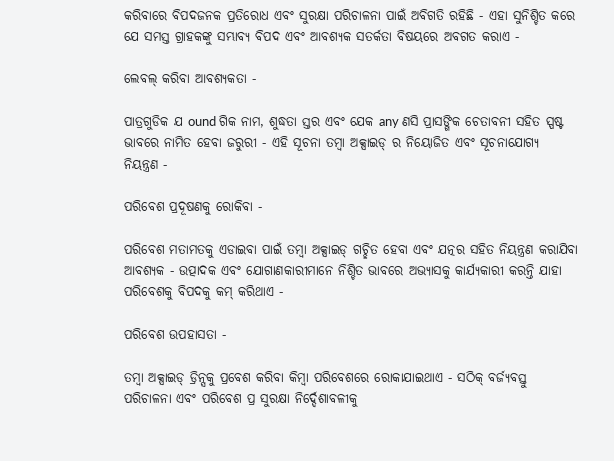କରିବାରେ ବିପଦଜନକ ପ୍ରତିରୋଧ ଏବଂ ସୁରକ୍ଷା ପରିଚାଳନା ପାଇଁ ଅବିଗତି ରହିଛି - ଏହା ସୁନିଶ୍ଚିତ କରେ ଯେ ସମସ୍ତ ଗ୍ରାହକଙ୍କୁ ସମ୍ଭାବ୍ୟ ବିପଦ ଏବଂ ଆବଶ୍ୟକ ସତର୍କତା ବିଷୟରେ ଅବଗତ କରାଏ -

ଲେବଲ୍ କରିବା ଆବଶ୍ୟକତା -

ପାତ୍ରଗୁଡିକ ଯ ound ଗିକ ନାମ, ଶୁଦ୍ଧତା ସ୍ତର ଏବଂ ଯେକ any ଣସି ପ୍ରାସଙ୍ଗିକ ଚେତାବନୀ ସହିତ ସ୍ପଷ୍ଟ ଭାବରେ ନାମିତ ହେବା ଜରୁରୀ - ଏହି ସୂଚନା ତମ୍ବା ଅକ୍ସାଇଡ୍ ର ନିୟୋଜିତ ଏବଂ ସୂଚନାଯୋଗ୍ୟ ନିୟନ୍ତ୍ରଣ -

ପରିବେଶ ପ୍ରଦୂଷଣକୁ ରୋକିବା -

ପରିବେଶ ମତାମତକୁ ଏଡାଇବା ପାଇଁ ତମ୍ବା ଅକ୍ସାଇଡ୍ ଗଚ୍ଛିତ ହେବା ଏବଂ ଯତ୍ନର ସହିତ ନିୟନ୍ତ୍ରଣ କରାଯିବା ଆବଶ୍ୟକ - ଉତ୍ପାଦକ ଏବଂ ଯୋଗାଣକାରୀମାନେ ନିଶ୍ଚିତ ଭାବରେ ଅଭ୍ୟାସକୁ କାର୍ଯ୍ୟକାରୀ କରନ୍ତି ଯାହା ପରିବେଶକୁ ବିପଦକୁ କମ୍ କରିଥାଏ -

ପରିବେଶ ଉପହାସତା -

ତମ୍ବା ଅକ୍ସାଇଡ୍ ଡ୍ରିନ୍ସକୁ ପ୍ରବେଶ କରିବା କିମ୍ବା ପରିବେଶରେ ରୋକାଯାଇଥାଏ - ସଠିକ୍ ବର୍ଜ୍ୟବସ୍ତୁ ପରିଚାଳନା ଏବଂ ପରିବେଶ ପ୍ର ସୁରକ୍ଷା ନିର୍ଦ୍ଦେଶାବଳୀକୁ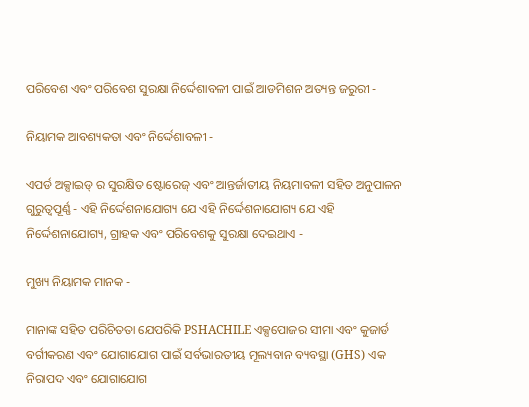ପରିବେଶ ଏବଂ ପରିବେଶ ସୁରକ୍ଷା ନିର୍ଦ୍ଦେଶାବଳୀ ପାଇଁ ଆଡମିଶନ ଅତ୍ୟନ୍ତ ଜରୁରୀ -

ନିୟାମକ ଆବଶ୍ୟକତା ଏବଂ ନିର୍ଦ୍ଦେଶାବଳୀ -

ଏପର୍ଡ ଅକ୍ସାଇଡ୍ ର ସୁରକ୍ଷିତ ଷ୍ଟୋରେଜ୍ ଏବଂ ଆନ୍ତର୍ଜାତୀୟ ନିୟମାବଳୀ ସହିତ ଅନୁପାଳନ ଗୁରୁତ୍ୱପୂର୍ଣ୍ଣ - ଏହି ନିର୍ଦ୍ଦେଶନାଯୋଗ୍ୟ ଯେ ଏହି ନିର୍ଦ୍ଦେଶନାଯୋଗ୍ୟ ଯେ ଏହି ନିର୍ଦ୍ଦେଶନାଯୋଗ୍ୟ, ଗ୍ରାହକ ଏବଂ ପରିବେଶକୁ ସୁରକ୍ଷା ଦେଇଥାଏ -

ମୁଖ୍ୟ ନିୟାମକ ମାନକ -

ମାନାଙ୍କ ସହିତ ପରିଚିତତା ଯେପରିକି PSHACHILE ଏକ୍ସପୋଜର ସୀମା ଏବଂ କୁଜାର୍ଡ ବର୍ଗୀକରଣ ଏବଂ ଯୋଗାଯୋଗ ପାଇଁ ସର୍ବଭାରତୀୟ ମୂଲ୍ୟବାନ ବ୍ୟବସ୍ଥା (GHS) ଏକ ନିରାପଦ ଏବଂ ଯୋଗାଯୋଗ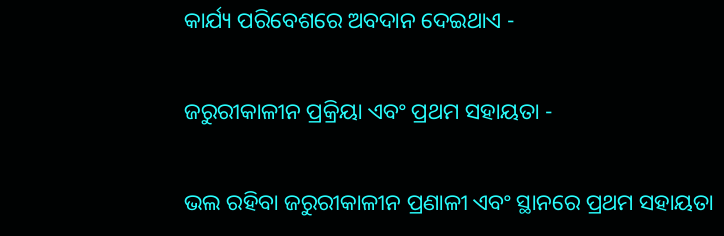କାର୍ଯ୍ୟ ପରିବେଶରେ ଅବଦାନ ଦେଇଥାଏ -

ଜରୁରୀକାଳୀନ ପ୍ରକ୍ରିୟା ଏବଂ ପ୍ରଥମ ସହାୟତା -

ଭଲ ରହିବା ଜରୁରୀକାଳୀନ ପ୍ରଣାଳୀ ଏବଂ ସ୍ଥାନରେ ପ୍ରଥମ ସହାୟତା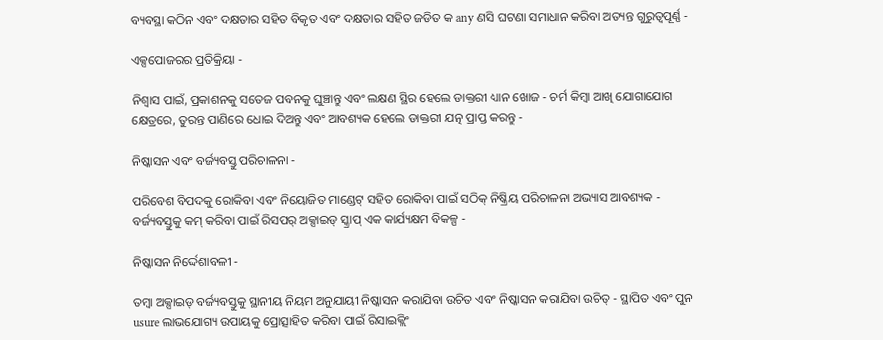ବ୍ୟବସ୍ଥା କଠିନ ଏବଂ ଦକ୍ଷତାର ସହିତ ବିକୃତ ଏବଂ ଦକ୍ଷତାର ସହିତ ଜଡିତ କ any ଣସି ଘଟଣା ସମାଧାନ କରିବା ଅତ୍ୟନ୍ତ ଗୁରୁତ୍ୱପୂର୍ଣ୍ଣ -

ଏକ୍ସପୋଜରର ପ୍ରତିକ୍ରିୟା -

ନିଶ୍ୱାସ ପାଇଁ, ପ୍ରକାଶନକୁ ସତେଜ ପବନକୁ ଘୁଞ୍ଚାନ୍ତୁ ଏବଂ ଲକ୍ଷଣ ସ୍ଥିର ହେଲେ ଡାକ୍ତରୀ ଧ୍ୟାନ ଖୋଜ - ଚର୍ମ କିମ୍ବା ଆଖି ଯୋଗାଯୋଗ କ୍ଷେତ୍ରରେ, ତୁରନ୍ତ ପାଣିରେ ଧୋଇ ଦିଅନ୍ତୁ ଏବଂ ଆବଶ୍ୟକ ହେଲେ ଡାକ୍ତରୀ ଯତ୍ନ ପ୍ରାପ୍ତ କରନ୍ତୁ -

ନିଷ୍କାସନ ଏବଂ ବର୍ଜ୍ୟବସ୍ତୁ ପରିଚାଳନା -

ପରିବେଶ ବିପଦକୁ ରୋକିବା ଏବଂ ନିୟୋଜିତ ମାଣ୍ଡେଟ୍ ସହିତ ରୋକିବା ପାଇଁ ସଠିକ୍ ନିଷ୍କ୍ରିୟ ପରିଚାଳନା ଅଭ୍ୟାସ ଆବଶ୍ୟକ - ବର୍ଜ୍ୟବସ୍ତୁକୁ କମ୍ କରିବା ପାଇଁ ରିସପର୍ ଅକ୍ସାଇଡ୍ ସ୍କ୍ରାପ୍ ଏକ କାର୍ଯ୍ୟକ୍ଷମ ବିକଳ୍ପ -

ନିଷ୍କାସନ ନିର୍ଦ୍ଦେଶାବଳୀ -

ତମ୍ବା ଅକ୍ସାଇଡ୍ ବର୍ଜ୍ୟବସ୍ତୁକୁ ସ୍ଥାନୀୟ ନିୟମ ଅନୁଯାୟୀ ନିଷ୍କାସନ କରାଯିବା ଉଚିତ ଏବଂ ନିଷ୍କାସନ କରାଯିବା ଉଚିତ୍ - ସ୍ଥାପିତ ଏବଂ ପୁନ usure ଲାଭଯୋଗ୍ୟ ଉପାୟକୁ ପ୍ରୋତ୍ସାହିତ କରିବା ପାଇଁ ରିସାଇକ୍ଲିଂ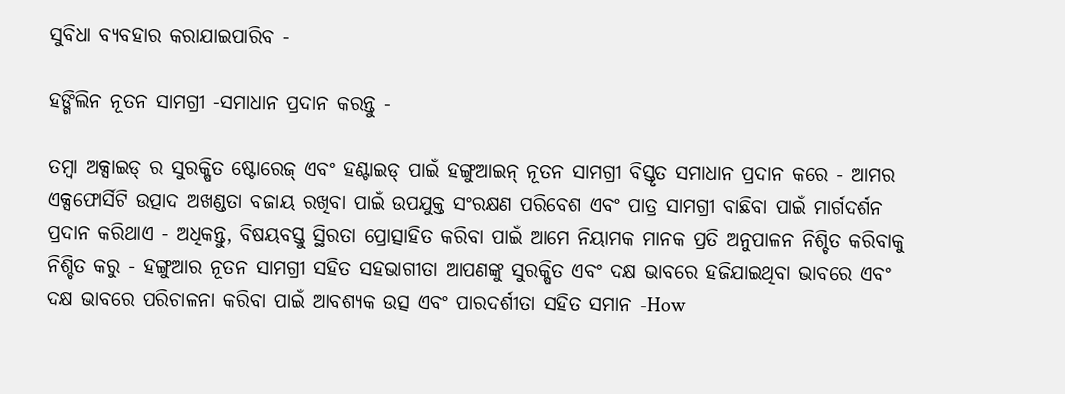ସୁବିଧା ବ୍ୟବହାର କରାଯାଇପାରିବ -

ହଙ୍ଗିଲିନ ନୂତନ ସାମଗ୍ରୀ -ସମାଧାନ ପ୍ରଦାନ କରନ୍ତୁ -

ତମ୍ବା ଅକ୍ସାଇଡ୍ ର ସୁରକ୍ଷିତ ଷ୍ଟୋରେଜ୍ ଏବଂ ହଣ୍ଟାଇଡ୍ ପାଇଁ ହଙ୍ଗୁଆଇନ୍ ନୂତନ ସାମଗ୍ରୀ ବିସ୍ତୃତ ସମାଧାନ ପ୍ରଦାନ କରେ - ଆମର ଏକ୍ସଫୋର୍ସିଟି ଉତ୍ପାଦ ଅଖଣ୍ଡତା ବଜାୟ ରଖିବା ପାଇଁ ଉପଯୁକ୍ତ ସଂରକ୍ଷଣ ପରିବେଶ ଏବଂ ପାତ୍ର ସାମଗ୍ରୀ ବାଛିବା ପାଇଁ ମାର୍ଗଦର୍ଶନ ପ୍ରଦାନ କରିଥାଏ - ଅଧିକନ୍ତୁ, ବିଷୟବସ୍ତୁ ସ୍ଥିରତା ପ୍ରୋତ୍ସାହିତ କରିବା ପାଇଁ ଆମେ ନିୟାମକ ମାନକ ପ୍ରତି ଅନୁପାଳନ ନିଶ୍ଚିତ କରିବାକୁ ନିଶ୍ଚିତ କରୁ - ହଙ୍ଗୁଆର ନୂତନ ସାମଗ୍ରୀ ସହିତ ସହଭାଗୀତା ଆପଣଙ୍କୁ ସୁରକ୍ଷିତ ଏବଂ ଦକ୍ଷ ଭାବରେ ହଜିଯାଇଥିବା ଭାବରେ ଏବଂ ଦକ୍ଷ ଭାବରେ ପରିଚାଳନା କରିବା ପାଇଁ ଆବଶ୍ୟକ ଉତ୍ସ ଏବଂ ପାରଦର୍ଶୀତା ସହିତ ସମାନ -How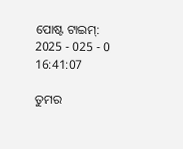ପୋଷ୍ଟ ଟାଇମ୍: 2025 - 025 - 0 16:41:07

ତୁମର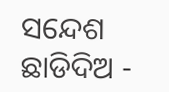ସନ୍ଦେଶ ଛାଡିଦିଅ -